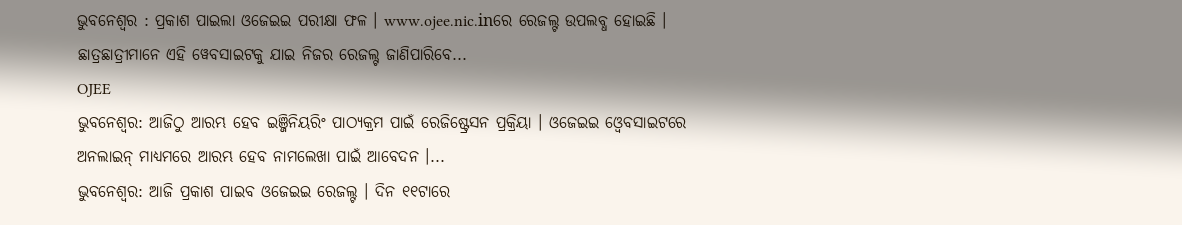ଭୁବନେଶ୍ୱର : ପ୍ରକାଶ ପାଇଲା ଓଜେଇଇ ପରୀକ୍ଷା ଫଳ । www.ojee.nic.inରେ ରେଜଲ୍ଟ ଉପଲବ୍ଧ ହୋଇଛି । ଛାତ୍ରଛାତ୍ରୀମାନେ ଏହି ୱେବସାଇଟକୁ ଯାଇ ନିଜର ରେଜଲ୍ଟ ଜାଣିପାରିବେ...
OJEE
ଭୁବନେଶ୍ୱର: ଆଜିଠୁ ଆରମ୍ଭ ହେବ ଇଞ୍ଜିନିୟରିଂ ପାଠ୍ୟକ୍ରମ ପାଇଁ ରେଜିଷ୍ଟ୍ରେସନ ପ୍ରକ୍ରିୟା । ଓଜେଇଇ ଓ୍ବେବସାଇଟରେ ଅନଲାଇନ୍ ମାଧ୍ୟମରେ ଆରମ୍ଭ ହେବ ନାମଲେଖା ପାଇଁ ଆବେଦନ ।...
ଭୁବନେଶ୍ୱର: ଆଜି ପ୍ରକାଶ ପାଇବ ଓଜେଇଇ ରେଜଲ୍ଟ । ଦିନ ୧୧ଟାରେ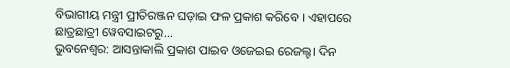ବିଭାଗୀୟ ମନ୍ତ୍ରୀ ପ୍ରୀତିରଞ୍ଜନ ଘଡ଼ାଇ ଫଳ ପ୍ରକାଶ କରିବେ । ଏହାପରେ ଛାତ୍ରଛାତ୍ରୀ ୱେବସାଇଟରୁ...
ଭୁବନେଶ୍ୱର: ଆସନ୍ତାକାଲି ପ୍ରକାଶ ପାଇବ ଓଜେଇଇ ରେଜଲ୍ଟ। ଦିନ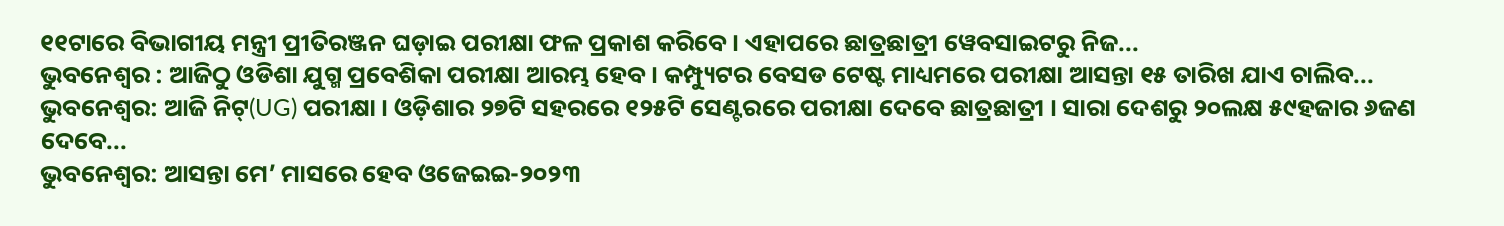୧୧ଟାରେ ବିଭାଗୀୟ ମନ୍ତ୍ରୀ ପ୍ରୀତିରଞ୍ଜନ ଘଡ଼ାଇ ପରୀକ୍ଷା ଫଳ ପ୍ରକାଶ କରିବେ। ଏହାପରେ ଛାତ୍ରଛାତ୍ରୀ ୱେବସାଇଟରୁ ନିଜ...
ଭୁବନେଶ୍ୱର : ଆଜିଠୁ ଓଡିଶା ଯୁଗ୍ମ ପ୍ରବେଶିକା ପରୀକ୍ଷା ଆରମ୍ଭ ହେବ । କମ୍ପ୍ୟୁଟର ବେସଡ ଟେଷ୍ଟ ମାଧ୍ୟମରେ ପରୀକ୍ଷା ଆସନ୍ତା ୧୫ ତାରିଖ ଯାଏ ଚାଲିବ...
ଭୁବନେଶ୍ବର: ଆଜି ନିଟ୍(UG) ପରୀକ୍ଷା । ଓଡ଼ିଶାର ୨୭ଟି ସହରରେ ୧୨୫ଟି ସେଣ୍ଟରରେ ପରୀକ୍ଷା ଦେବେ ଛାତ୍ରଛାତ୍ରୀ । ସାରା ଦେଶରୁ ୨୦ଲକ୍ଷ ୫୯ହଜାର ୬ଜଣ ଦେବେ...
ଭୁବନେଶ୍ୱର: ଆସନ୍ତା ମେ’ ମାସରେ ହେବ ଓଜେଇଇ-୨୦୨୩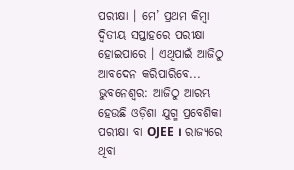ପରୀକ୍ଷା । ମେ’ ପ୍ରଥମ କିମ୍ବା ଦ୍ୱିତୀୟ ସପ୍ତାହରେ ପରୀକ୍ଷା ହୋଇପାରେ । ଏଥିପାଇଁ ଆଜିଠୁ ଆବଦେନ କରିପାରିବେ...
ଭୁବନେଶ୍ୱର: ଆଜିଠୁ ଆରମ୍ଭ ହେଉଛି ଓଡ଼ିଶା ଯୁଗ୍ମ ପ୍ରବେଶିକା ପରୀକ୍ଷା ବା OJEE । ରାଜ୍ୟରେ ଥିବା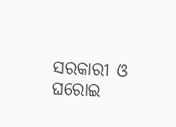ସରକାରୀ ଓ ଘରୋଇ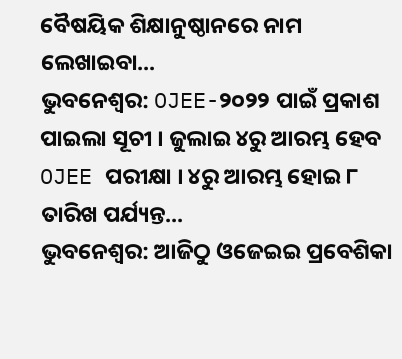ବୈଷୟିକ ଶିକ୍ଷାନୁଷ୍ଠାନରେ ନାମ ଲେଖାଇବା...
ଭୁବନେଶ୍ୱର: OJEE-୨୦୨୨ ପାଇଁ ପ୍ରକାଶ ପାଇଲା ସୂଚୀ । ଜୁଲାଇ ୪ରୁ ଆରମ୍ଭ ହେବ OJEE ପରୀକ୍ଷା । ୪ରୁ ଆରମ୍ଭ ହୋଇ ୮ ତାରିଖ ପର୍ଯ୍ୟନ୍ତ...
ଭୁବନେଶ୍ୱର: ଆଜିଠୁ ଓଜେଇଇ ପ୍ରବେଶିକା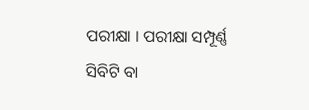ପରୀକ୍ଷା । ପରୀକ୍ଷା ସମ୍ପୂର୍ଣ୍ଣ ସିବିଟି ବା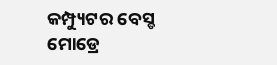କମ୍ପ୍ୟୁଟର ବେସ୍ଡ ମୋଡ୍ରେ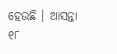ହେଉଛି । ଆସନ୍ତା ୧୮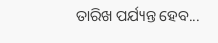ତାରିଖ ପର୍ଯ୍ୟନ୍ତ ହେବ...